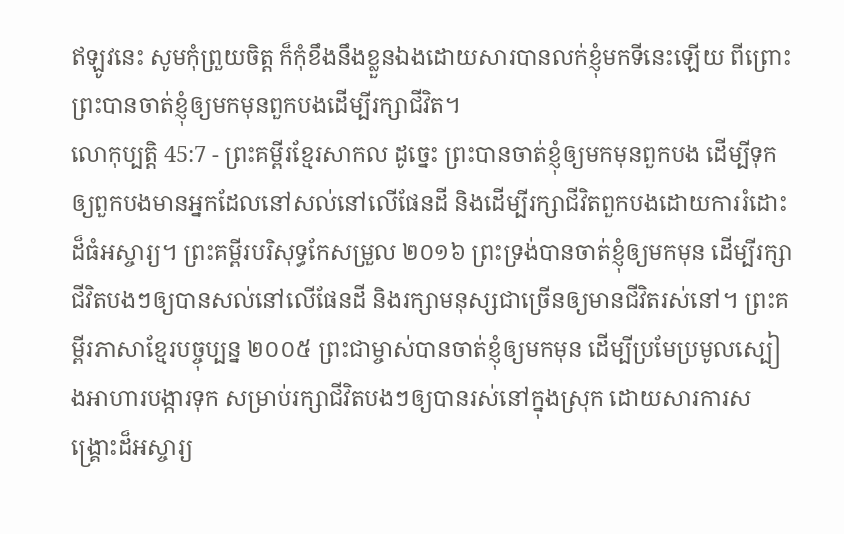ឥឡូវនេះ សូមកុំព្រួយចិត្ត ក៏កុំខឹងនឹងខ្លួនឯងដោយសារបានលក់ខ្ញុំមកទីនេះឡើយ ពីព្រោះព្រះបានចាត់ខ្ញុំឲ្យមកមុនពួកបងដើម្បីរក្សាជីវិត។
លោកុប្បត្តិ 45:7 - ព្រះគម្ពីរខ្មែរសាកល ដូច្នេះ ព្រះបានចាត់ខ្ញុំឲ្យមកមុនពួកបង ដើម្បីទុកឲ្យពួកបងមានអ្នកដែលនៅសល់នៅលើផែនដី និងដើម្បីរក្សាជីវិតពួកបងដោយការរំដោះដ៏ធំអស្ចារ្យ។ ព្រះគម្ពីរបរិសុទ្ធកែសម្រួល ២០១៦ ព្រះទ្រង់បានចាត់ខ្ញុំឲ្យមកមុន ដើម្បីរក្សាជីវិតបងៗឲ្យបានសល់នៅលើផែនដី និងរក្សាមនុស្សជាច្រើនឲ្យមានជីវិតរស់នៅ។ ព្រះគម្ពីរភាសាខ្មែរបច្ចុប្បន្ន ២០០៥ ព្រះជាម្ចាស់បានចាត់ខ្ញុំឲ្យមកមុន ដើម្បីប្រមែប្រមូលស្បៀងអាហារបង្ការទុក សម្រាប់រក្សាជីវិតបងៗឲ្យបានរស់នៅក្នុងស្រុក ដោយសារការសង្គ្រោះដ៏អស្ចារ្យ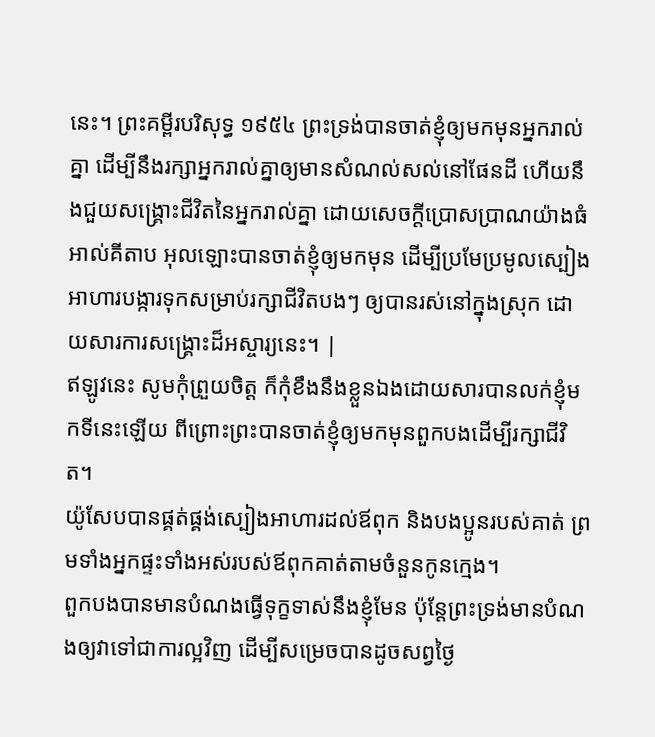នេះ។ ព្រះគម្ពីរបរិសុទ្ធ ១៩៥៤ ព្រះទ្រង់បានចាត់ខ្ញុំឲ្យមកមុនអ្នករាល់គ្នា ដើម្បីនឹងរក្សាអ្នករាល់គ្នាឲ្យមានសំណល់សល់នៅផែនដី ហើយនឹងជួយសង្គ្រោះជីវិតនៃអ្នករាល់គ្នា ដោយសេចក្ដីប្រោសប្រាណយ៉ាងធំ អាល់គីតាប អុលឡោះបានចាត់ខ្ញុំឲ្យមកមុន ដើម្បីប្រមែប្រមូលស្បៀងអាហារបង្ការទុកសម្រាប់រក្សាជីវិតបងៗ ឲ្យបានរស់នៅក្នុងស្រុក ដោយសារការសង្គ្រោះដ៏អស្ចារ្យនេះ។ |
ឥឡូវនេះ សូមកុំព្រួយចិត្ត ក៏កុំខឹងនឹងខ្លួនឯងដោយសារបានលក់ខ្ញុំមកទីនេះឡើយ ពីព្រោះព្រះបានចាត់ខ្ញុំឲ្យមកមុនពួកបងដើម្បីរក្សាជីវិត។
យ៉ូសែបបានផ្គត់ផ្គង់ស្បៀងអាហារដល់ឪពុក និងបងប្អូនរបស់គាត់ ព្រមទាំងអ្នកផ្ទះទាំងអស់របស់ឪពុកគាត់តាមចំនួនកូនក្មេង។
ពួកបងបានមានបំណងធ្វើទុក្ខទាស់នឹងខ្ញុំមែន ប៉ុន្តែព្រះទ្រង់មានបំណងឲ្យវាទៅជាការល្អវិញ ដើម្បីសម្រេចបានដូចសព្វថ្ងៃ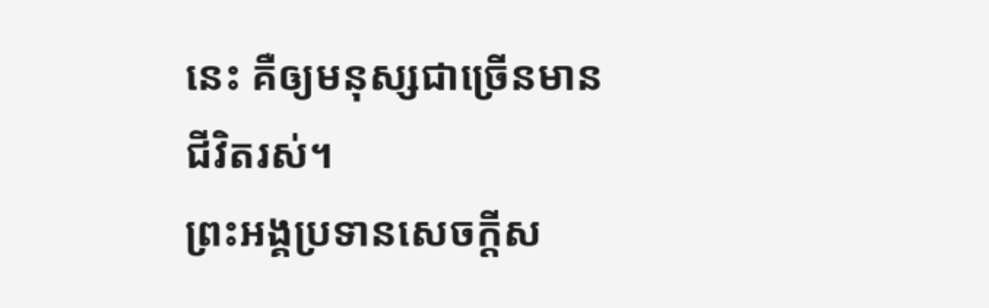នេះ គឺឲ្យមនុស្សជាច្រើនមានជីវិតរស់។
ព្រះអង្គប្រទានសេចក្ដីស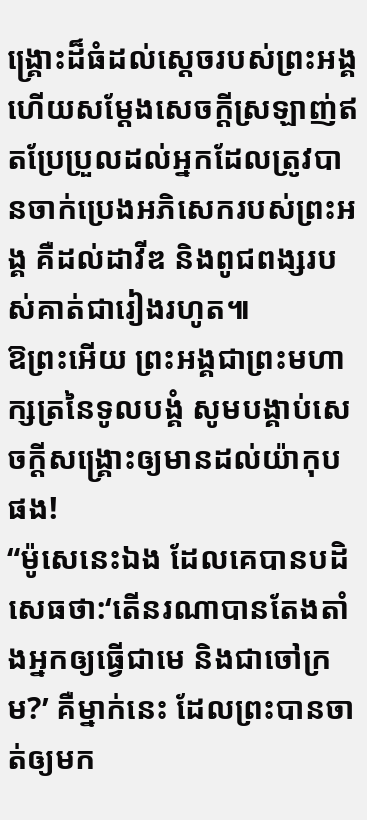ង្គ្រោះដ៏ធំដល់ស្ដេចរបស់ព្រះអង្គ ហើយសម្ដែងសេចក្ដីស្រឡាញ់ឥតប្រែប្រួលដល់អ្នកដែលត្រូវបានចាក់ប្រេងអភិសេករបស់ព្រះអង្គ គឺដល់ដាវីឌ និងពូជពង្សរបស់គាត់ជារៀងរហូត៕
ឱព្រះអើយ ព្រះអង្គជាព្រះមហាក្សត្រនៃទូលបង្គំ សូមបង្គាប់សេចក្ដីសង្គ្រោះឲ្យមានដល់យ៉ាកុបផង!
“ម៉ូសេនេះឯង ដែលគេបានបដិសេធថា:‘តើនរណាបានតែងតាំងអ្នកឲ្យធ្វើជាមេ និងជាចៅក្រម?’ គឺម្នាក់នេះ ដែលព្រះបានចាត់ឲ្យមក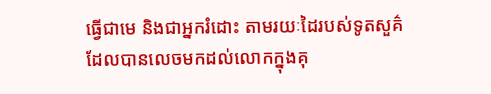ធ្វើជាមេ និងជាអ្នករំដោះ តាមរយៈដៃរបស់ទូតសួគ៌ដែលបានលេចមកដល់លោកក្នុងគុ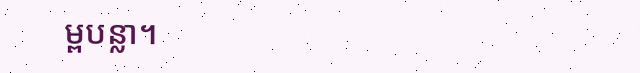ម្ពបន្លា។